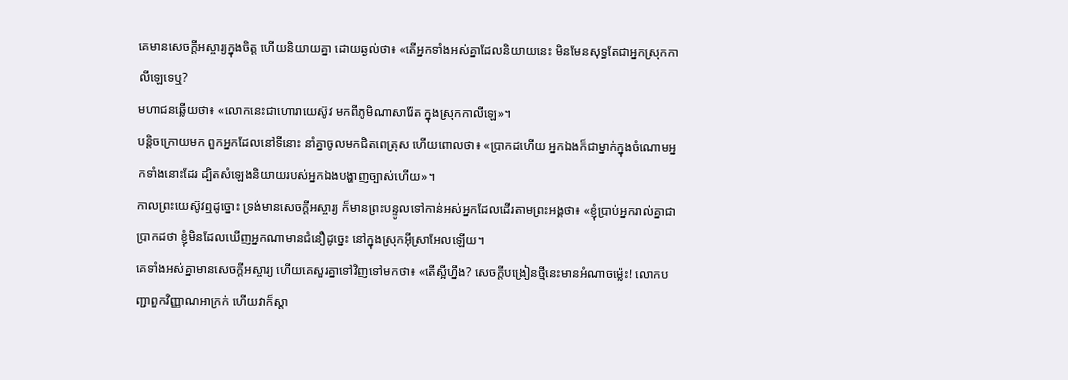គេមានសេចក្តីអស្ចារ្យក្នុងចិត្ត ហើយនិយាយគ្នា ដោយឆ្ងល់ថា៖ «តើអ្នកទាំងអស់គ្នាដែលនិយាយនេះ មិនមែនសុទ្ធតែជាអ្នកស្រុកកាលីឡេទេឬ?
មហាជនឆ្លើយថា៖ «លោកនេះជាហោរាយេស៊ូវ មកពីភូមិណាសារ៉ែត ក្នុងស្រុកកាលីឡេ»។
បន្តិចក្រោយមក ពួកអ្នកដែលនៅទីនោះ នាំគ្នាចូលមកជិតពេត្រុស ហើយពោលថា៖ «ប្រាកដហើយ អ្នកឯងក៏ជាម្នាក់ក្នុងចំណោមអ្នកទាំងនោះដែរ ដ្បិតសំឡេងនិយាយរបស់អ្នកឯងបង្ហាញច្បាស់ហើយ»។
កាលព្រះយេស៊ូវឮដូច្នោះ ទ្រង់មានសេចក្តីអស្ចារ្យ ក៏មានព្រះបន្ទូលទៅកាន់អស់អ្នកដែលដើរតាមព្រះអង្គថា៖ «ខ្ញុំប្រាប់អ្នករាល់គ្នាជាប្រាកដថា ខ្ញុំមិនដែលឃើញអ្នកណាមានជំនឿដូច្នេះ នៅក្នុងស្រុកអ៊ីស្រាអែលឡើយ។
គេទាំងអស់គ្នាមានសេចក្ដីអស្ចារ្យ ហើយគេសួរគ្នាទៅវិញទៅមកថា៖ «តើស្អីហ្នឹង? សេចក្តីបង្រៀនថ្មីនេះមានអំណាចម៉្លេះ! លោកបញ្ជាពួកវិញ្ញាណអាក្រក់ ហើយវាក៏ស្តា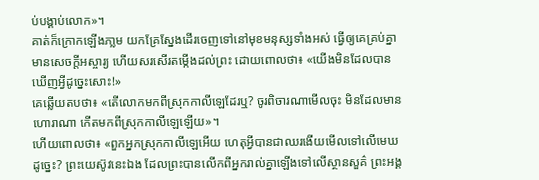ប់បង្គាប់លោក»។
គាត់ក៏ក្រោកឡើងភា្លម យកគ្រែស្នែងដើរចេញទៅនៅមុខមនុស្សទាំងអស់ ធ្វើឲ្យគេគ្រប់គ្នាមានសេចក្តីអស្ចារ្យ ហើយសរសើរតម្កើងដល់ព្រះ ដោយពោលថា៖ «យើងមិនដែលបានឃើញអ្វីដូច្នេះសោះ!»
គេឆ្លើយតបថា៖ «តើលោកមកពីស្រុកកាលីឡេដែរឬ? ចូរពិចារណាមើលចុះ មិនដែលមានហោរាណា កើតមកពីស្រុកកាលីឡេឡើយ»។
ហើយពោលថា៖ «ពួកអ្នកស្រុកកាលីឡេអើយ ហេតុអ្វីបានជាឈរងើយមើលទៅលើមេឃដូច្នេះ? ព្រះយេស៊ូវនេះឯង ដែលព្រះបានលើកពីអ្នករាល់គ្នាឡើងទៅលើស្ថានសួគ៌ ព្រះអង្គ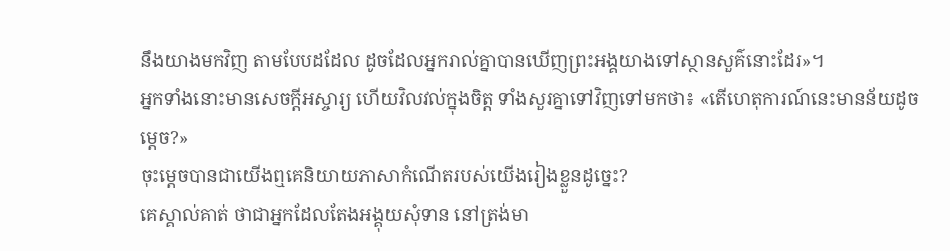នឹងយាងមកវិញ តាមបែបដដែល ដូចដែលអ្នករាល់គ្នាបានឃើញព្រះអង្គយាងទៅស្ថានសួគ៌នោះដែរ»។
អ្នកទាំងនោះមានសេចក្តីអស្ចារ្យ ហើយវិលវល់ក្នុងចិត្ត ទាំងសួរគ្នាទៅវិញទៅមកថា៖ «តើហេតុការណ៍នេះមានន័យដូចម្តេច?»
ចុះម្តេចបានជាយើងឮគេនិយាយភាសាកំណើតរបស់យើងរៀងខ្លួនដូច្នេះ?
គេស្គាល់គាត់ ថាជាអ្នកដែលតែងអង្គុយសុំទាន នៅត្រង់មា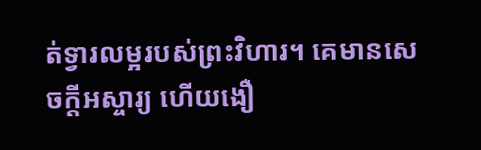ត់ទ្វារលម្អរបស់ព្រះវិហារ។ គេមានសេចក្តីអស្ចារ្យ ហើយងឿ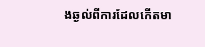ងឆ្ងល់ពីការដែលកើតមា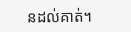នដល់គាត់។